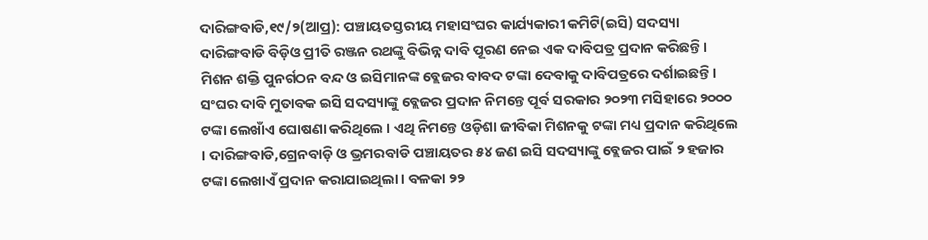ଦାରିଙ୍ଗବାଡି,୧୯/୨(ଆପ୍ର): ପଞ୍ଚାୟତସ୍ତରୀୟ ମହାସଂଘର କାର୍ଯ୍ୟକାରୀ କମିଟି(ଇସି) ସଦସ୍ୟା ଦାରିଙ୍ଗବାଡି ବିଡ଼ିଓ ପ୍ରୀତି ରଞ୍ଜନ ରଥଙ୍କୁ ବିଭିନ୍ନ ଦାବି ପୂରଣ ନେଇ ଏକ ଦାବିପତ୍ର ପ୍ରଦାନ କରିଛନ୍ତି। ମିଶନ ଶକ୍ତି ପୁନର୍ଗଠନ ବନ୍ଦ ଓ ଇସିମାନଙ୍କ ବ୍ଲେଜର ବାବଦ ଟଙ୍କା ଦେବାକୁ ଦାବିପତ୍ରରେ ଦର୍ଶାଇଛନ୍ତି।
ସଂଘର ଦାବି ମୁତାବକ ଇସି ସଦସ୍ୟାଙ୍କୁ ବ୍ଲେଜର ପ୍ରଦାନ ନିମନ୍ତେ ପୂର୍ବ ସରକାର ୨୦୨୩ ମସିହାରେ ୨୦୦୦ ଟଙ୍କା ଲେଖାଁଏ ଘୋଷଣା କରିଥିଲେ । ଏଥି ନିମନ୍ତେ ଓଡ଼ିଶା ଜୀବିକା ମିଶନକୁ ଟଙ୍କା ମଧ୍ୟ ପ୍ରଦାନ କରିଥିଲେ । ଦାରିଙ୍ଗବାଡି,ଗ୍ରେନବାଡ଼ି ଓ ଭ୍ରମରବାଡି ପଞ୍ଚାୟତର ୫୪ ଜଣ ଇସି ସଦସ୍ୟାଙ୍କୁ ବ୍ଲେଜର ପାଇଁ ୨ ହଜାର ଟଙ୍କା ଲେଖାଏଁ ପ୍ରଦାନ କରାଯାଇଥିଲା । ବଳକା ୨୨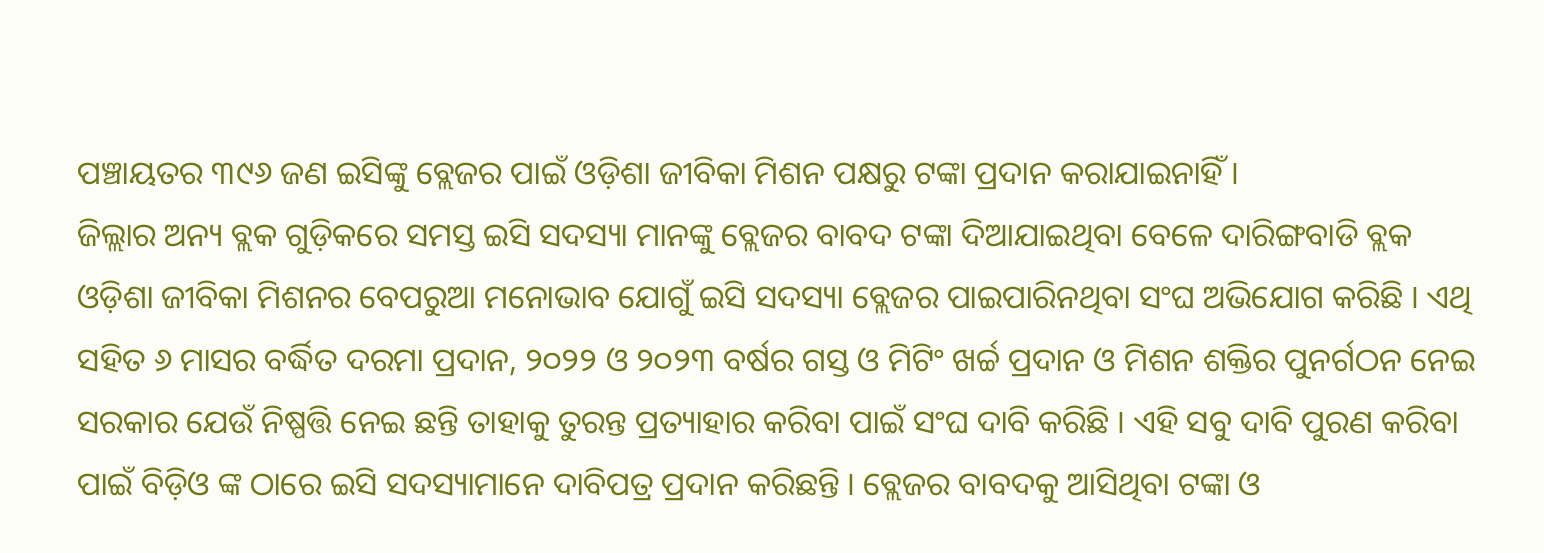ପଞ୍ଚାୟତର ୩୯୬ ଜଣ ଇସିଙ୍କୁ ବ୍ଲେଜର ପାଇଁ ଓଡ଼ିଶା ଜୀବିକା ମିଶନ ପକ୍ଷରୁ ଟଙ୍କା ପ୍ରଦାନ କରାଯାଇନାହିଁ ।
ଜିଲ୍ଲାର ଅନ୍ୟ ବ୍ଲକ ଗୁଡ଼ିକରେ ସମସ୍ତ ଇସି ସଦସ୍ୟା ମାନଙ୍କୁ ବ୍ଲେଜର ବାବଦ ଟଙ୍କା ଦିଆଯାଇଥିବା ବେଳେ ଦାରିଙ୍ଗବାଡି ବ୍ଲକ ଓଡ଼ିଶା ଜୀବିକା ମିଶନର ବେପରୁଆ ମନୋଭାବ ଯୋଗୁଁ ଇସି ସଦସ୍ୟା ବ୍ଲେଜର ପାଇପାରିନଥିବା ସଂଘ ଅଭିଯୋଗ କରିଛି । ଏଥି ସହିତ ୬ ମାସର ବର୍ଦ୍ଧିତ ଦରମା ପ୍ରଦାନ, ୨୦୨୨ ଓ ୨୦୨୩ ବର୍ଷର ଗସ୍ତ ଓ ମିଟିଂ ଖର୍ଚ୍ଚ ପ୍ରଦାନ ଓ ମିଶନ ଶକ୍ତିର ପୁନର୍ଗଠନ ନେଇ ସରକାର ଯେଉଁ ନିଷ୍ପତ୍ତି ନେଇ ଛନ୍ତି ତାହାକୁ ତୁରନ୍ତ ପ୍ରତ୍ୟାହାର କରିବା ପାଇଁ ସଂଘ ଦାବି କରିଛି । ଏହି ସବୁ ଦାବି ପୁରଣ କରିବା ପାଇଁ ବିଡ଼ିଓ ଙ୍କ ଠାରେ ଇସି ସଦସ୍ୟାମାନେ ଦାବିପତ୍ର ପ୍ରଦାନ କରିଛନ୍ତି । ବ୍ଲେଜର ବାବଦକୁ ଆସିଥିବା ଟଙ୍କା ଓ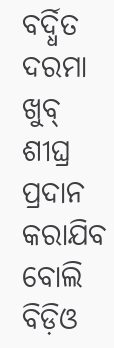ବର୍ଦ୍ଧିତ ଦରମା ଖୁବ୍ ଶୀଘ୍ର ପ୍ରଦାନ କରାଯିବ ବୋଲି ବିଡ଼ିଓ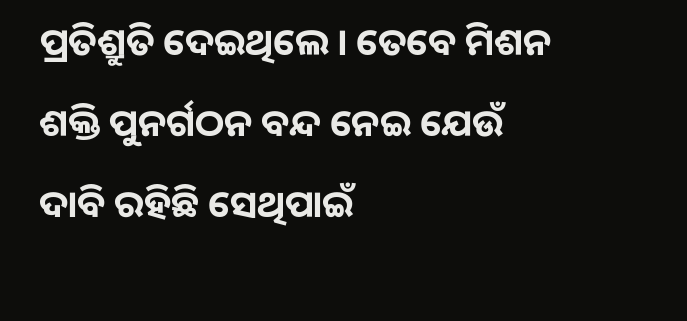ପ୍ରତିଶ୍ରୁତି ଦେଇଥିଲେ। ତେବେ ମିଶନ ଶକ୍ତି ପୁନର୍ଗଠନ ବନ୍ଦ ନେଇ ଯେଉଁ ଦାବି ରହିଛି ସେଥିପାଇଁ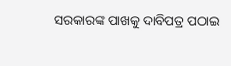ସରକାରଙ୍କ ପାଖକୁ ଦାବିପତ୍ର ପଠାଇ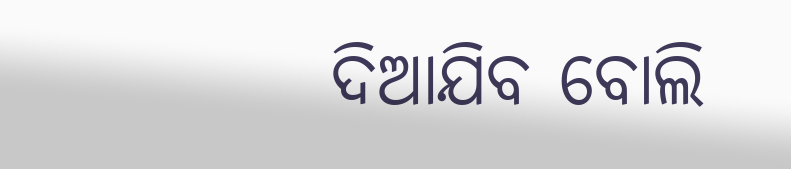ଦିଆଯିବ ବୋଲି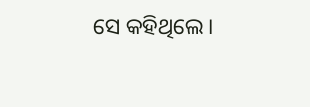ସେ କହିଥିଲେ।